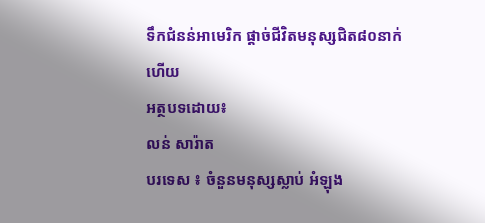ទឹកជំនន់អាមេរិក ផ្តាច់ជីវិតមនុស្សជិត៨០នាក់ហើយ
អត្ថបទដោយ៖
លន់ សារ៉ាត
បរទេស ៖ ចំនួនមនុស្សស្លាប់ អំឡុង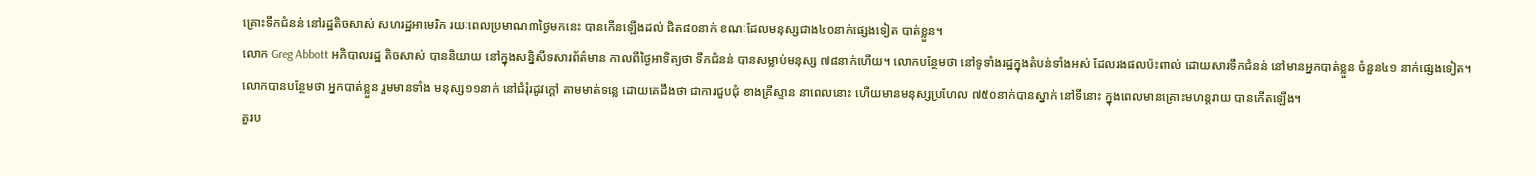គ្រោះទឹកជំនន់ នៅរដ្ឋតិចសាស់ សហរដ្ឋអាមេរិក រយៈពេលប្រមាណ៣ថ្ងៃមកនេះ បានកើនឡើងដល់ ជិត៨០នាក់ ខណៈដែលមនុស្សជាង៤០នាក់ផ្សេងទៀត បាត់ខ្លួន។
លោក Greg Abbott អភិបាលរដ្ឋ តិចសាស់ បាននិយាយ នៅក្នុងសន្និសីទសារព័ត៌មាន កាលពីថ្ងៃអាទិត្យថា ទឹកជំនន់ បានសម្លាប់មនុស្ស ៧៨នាក់ហើយ។ លោកបន្ថែមថា នៅទូទាំងរដ្ឋក្នុងតំបន់ទាំងអស់ ដែលរងផលប៉ះពាល់ ដោយសារទឹកជំនន់ នៅមានអ្នកបាត់ខ្លួន ចំនួន៤១ នាក់ផ្សេងទៀត។
លោកបានបន្ថែមថា អ្នកបាត់ខ្លួន រួមមានទាំង មនុស្ស១១នាក់ នៅជំរុំរដូវក្តៅ តាមមាត់ទន្លេ ដោយគេដឹងថា ជាការជួបជុំ ខាងគ្រីស្ទាន នាពេលនោះ ហើយមានមនុស្សប្រហែល ៧៥០នាក់បានស្នាក់ នៅទីនោះ ក្នុងពេលមានគ្រោះមហន្តរាយ បានកើតឡើង។
គួរប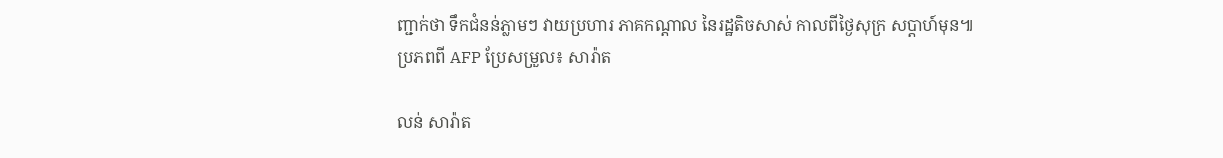ញ្ជាក់ថា ទឹកជំនន់ភ្លាមៗ វាយប្រហារ ភាគកណ្តាល នៃរដ្ឋតិចសាស់ កាលពីថ្ងៃសុក្រ សប្តាហ៍មុន៕
ប្រភពពី AFP ប្រែសម្រួល៖ សារ៉ាត

លន់ សារ៉ាត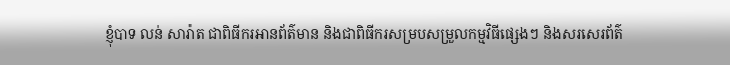ខ្ញុំបាទ លន់ សារ៉ាត ជាពិធីករអានព័ត៌មាន និងជាពិធីករសម្របសម្រួលកម្មវិធីផ្សេងៗ និងសរសេរព័ត៌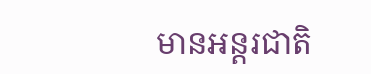មានអន្តរជាតិ